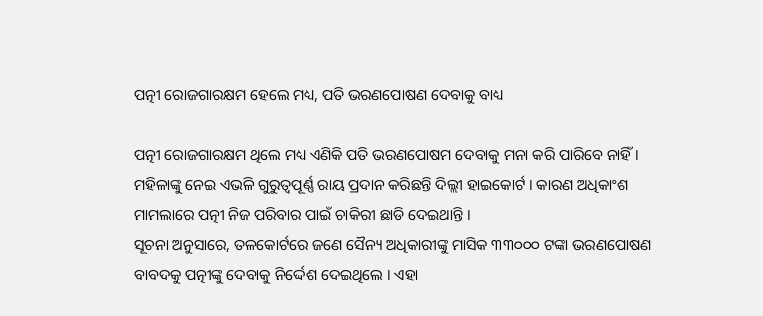ପତ୍ନୀ ରୋଜଗାରକ୍ଷମ ହେଲେ ମଧ୍ୟ, ପତି ଭରଣପୋଷଣ ଦେବାକୁ ବାଧ୍ୟ

ପତ୍ନୀ ରୋଜଗାରକ୍ଷମ ଥିଲେ ମଧ୍ୟ ଏଣିକି ପତି ଭରଣପୋଷମ ଦେବାକୁ ମନା କରି ପାରିବେ ନାହିଁ । ମହିଳାଙ୍କୁ ନେଇ ଏଭଳି ଗୁରୁତ୍ବପୂର୍ଣ୍ଣ ରାୟ ପ୍ରଦାନ କରିଛନ୍ତି ଦିଲ୍ଲୀ ହାଇକୋର୍ଟ । କାରଣ ଅଧିକାଂଶ ମାମଲାରେ ପତ୍ନୀ ନିଜ ପରିବାର ପାଇଁ ଚାକିରୀ ଛାଡି ଦେଇଥାନ୍ତି ।
ସୂଚନା ଅନୁସାରେ, ତଳକୋର୍ଟରେ ଜଣେ ସୈନ୍ୟ ଅଧିକାରୀଙ୍କୁ ମାସିକ ୩୩୦୦୦ ଟଙ୍କା ଭରଣପୋଷଣ ବାବଦକୁ ପତ୍ନୀଙ୍କୁ ଦେବାକୁ ନିର୍ଦ୍ଦେଶ ଦେଇଥିଲେ । ଏହା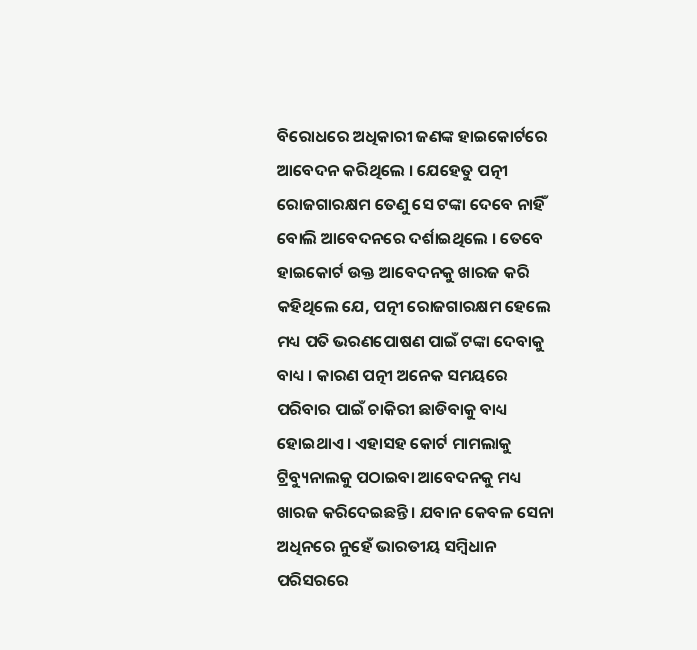ବିରୋଧରେ ଅଧିକାରୀ ଜଣଙ୍କ ହାଇକୋର୍ଟରେ ଆବେଦନ କରିଥିଲେ । ଯେହେତୁ ପତ୍ନୀ ରୋଜଗାରକ୍ଷମ ତେଣୁ ସେ ଟଙ୍କା ଦେବେ ନାହିଁ ବୋଲି ଆବେଦନରେ ଦର୍ଶାଇଥିଲେ । ତେବେ ହାଇକୋର୍ଟ ଉକ୍ତ ଆବେଦନକୁ ଖାରଜ କରି କହିଥିଲେ ଯେ, ପତ୍ନୀ ରୋଜଗାରକ୍ଷମ ହେଲେ ମଧ୍ୟ ପତି ଭରଣପୋଷଣ ପାଇଁ ଟଙ୍କା ଦେବାକୁ ବାଧ୍ୟ । କାରଣ ପତ୍ନୀ ଅନେକ ସମୟରେ ପରିବାର ପାଇଁ ଚାକିରୀ ଛାଡିବାକୁ ବାଧ୍ୟ ହୋଇଥାଏ । ଏହାସହ କୋର୍ଟ ମାମଲାକୁ ଟ୍ରିବ୍ୟୁନାଲକୁ ପଠାଇବା ଆବେଦନକୁ ମଧ୍ୟ ଖାରଜ କରିଦେଇଛନ୍ତି । ଯବାନ କେବଳ ସେନା ଅଧିନରେ ନୁହେଁ ଭାରତୀୟ ସମ୍ବିଧାନ ପରିସରରେ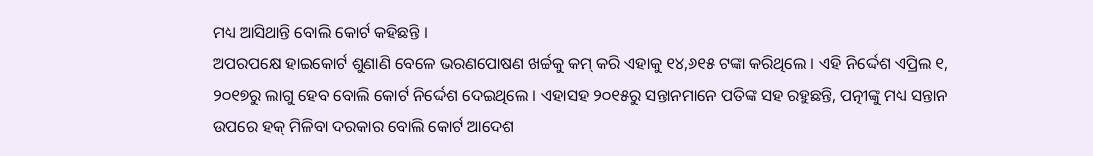ମଧ୍ୟ ଆସିଥାନ୍ତି ବୋଲି କୋର୍ଟ କହିଛନ୍ତି ।
ଅପରପକ୍ଷେ ହାଇକୋର୍ଟ ଶୁଣାଣି ବେଳେ ଭରଣପୋଷଣ ଖର୍ଚ୍ଚକୁ କମ୍ କରି ଏହାକୁ ୧୪,୬୧୫ ଟଙ୍କା କରିଥିଲେ । ଏହି ନିର୍ଦ୍ଦେଶ ଏପ୍ରିଲ ୧, ୨୦୧୭ରୁ ଲାଗୁ ହେବ ବୋଲି କୋର୍ଟ ନିର୍ଦ୍ଦେଶ ଦେଇଥିଲେ । ଏହାସହ ୨୦୧୫ରୁ ସନ୍ତାନମାନେ ପତିଙ୍କ ସହ ରହୁଛନ୍ତି, ପତ୍ନୀଙ୍କୁ ମଧ୍ୟ ସନ୍ତାନ ଉପରେ ହକ୍ ମିଳିବା ଦରକାର ବୋଲି କୋର୍ଟ ଆଦେଶ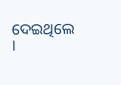ଦେଇଥିଲେ ।